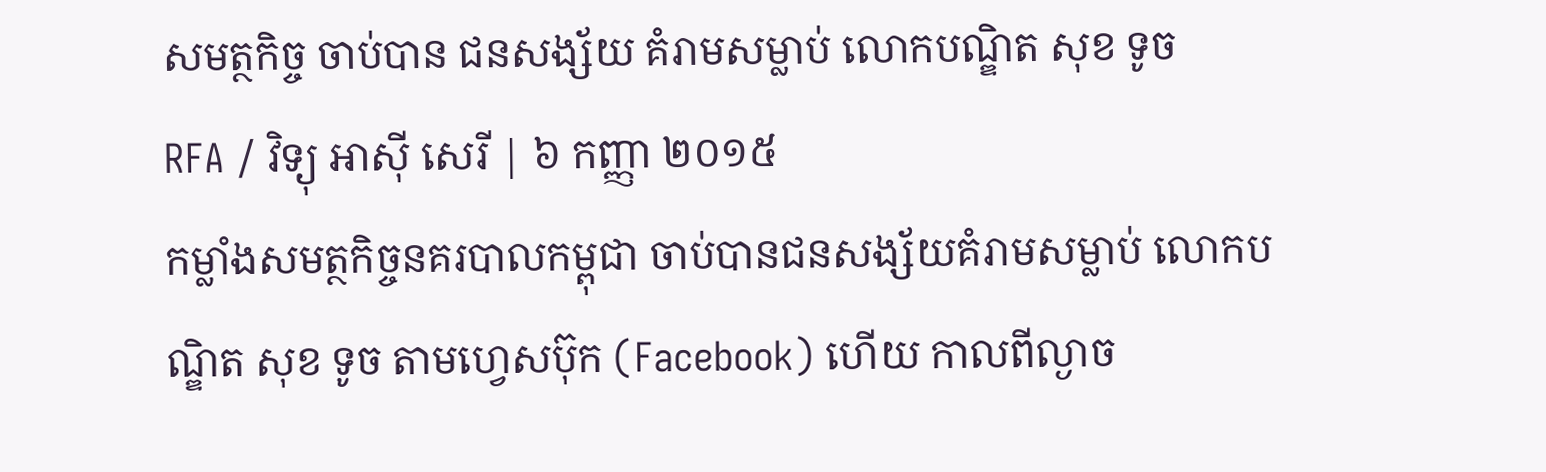សមត្ថកិច្ច ចាប់បាន ជនសង្ស័យ គំរាមសម្លាប់ លោកបណ្ឌិត សុខ ទូច
RFA / វិទ្យុ អាស៊ី សេរី | ៦ កញ្ញា ២០១៥
កម្លាំងសមត្ថកិច្ចនគរបាលកម្ពុជា ចាប់បានជនសង្ស័យគំរាមសម្លាប់ លោកបណ្ឌិត សុខ ទូច តាមហ្វេសប៊ុក (Facebook) ហើយ កាលពីល្ងាច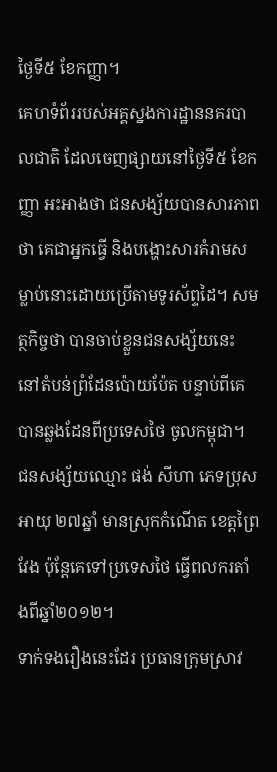ថ្ងៃទី៥ ខែកញ្ញា។
គេហទំព័ររបស់អគ្គស្នងការដ្ឋាននគរបាលជាតិ ដែលចេញផ្សាយនៅថ្ងៃទី៥ ខែកញ្ញា អះអាងថា ជនសង្ស័យបានសារភាពថា គេជាអ្នកធ្វើ និងបង្ហោះសារគំរាមសម្លាប់នោះដោយប្រើតាមទូរស័ព្ទដៃ។ សមត្ថកិច្ចថា បានចាប់ខ្លួនជនសង្ស័យនេះ នៅតំបន់ព្រំដែនប៉ោយប៉ែត បន្ទាប់ពីគេបានឆ្លងដែនពីប្រទេសថៃ ចូលកម្ពុជា។
ជនសង្ស័យឈ្មោះ ផង់ សីហា ភេទប្រុស អាយុ ២៧ឆ្នាំ មានស្រុកកំណើត ខេត្តព្រៃវែង ប៉ុន្តែគេទៅប្រទេសថៃ ធ្វើពលករតាំងពីឆ្នាំ២០១២។
ទាក់ទងរឿងនេះដែរ ប្រធានក្រុមស្រាវ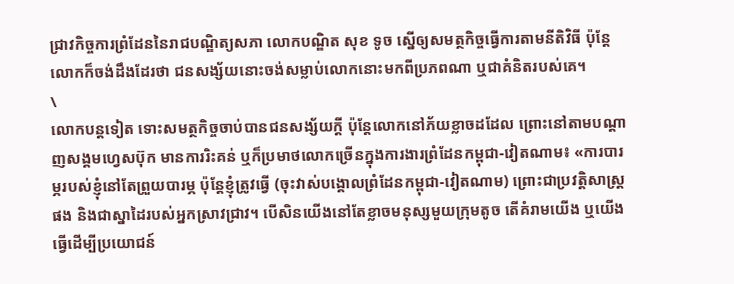ជ្រាវកិច្ចការព្រំដែននៃរាជបណ្ឌិត្យសភា លោកបណ្ឌិត សុខ ទូច ស្នើឲ្យសមត្ថកិច្ចធ្វើការតាមនីតិវិធី ប៉ុន្តែលោកក៏ចង់ដឹងដែរថា ជនសង្ស័យនោះចង់សម្លាប់លោកនោះមកពីប្រភពណា ឬជាគំនិតរបស់គេ។
\
លោកបន្តទៀត ទោះសមត្ថកិច្ចចាប់បានជនសង្ស័យក្តី ប៉ុន្តែលោកនៅភ័យខ្លាចដដែល ព្រោះនៅតាមបណ្តាញសង្គមហ្វេសប៊ុក មានការរិះគន់ ឬក៏ប្រមាថលោកច្រើនក្នុងការងារព្រំដែនកម្ពុជា-វៀតណាម៖ «ការបារម្ភរបស់ខ្ញុំនៅតែព្រួយបារម្ភ ប៉ុន្តែខ្ញុំត្រូវធ្វើ (ចុះវាស់បង្គោលព្រំដែនកម្ពុជា-វៀតណាម) ព្រោះជាប្រវត្តិសាស្ត្រផង និងជាស្នាដៃរបស់អ្នកស្រាវជ្រាវ។ បើសិនយើងនៅតែខ្លាចមនុស្សមួយក្រុមតូច តើគំរាមយើង ឬយើងធ្វើដើម្បីប្រយោជន៍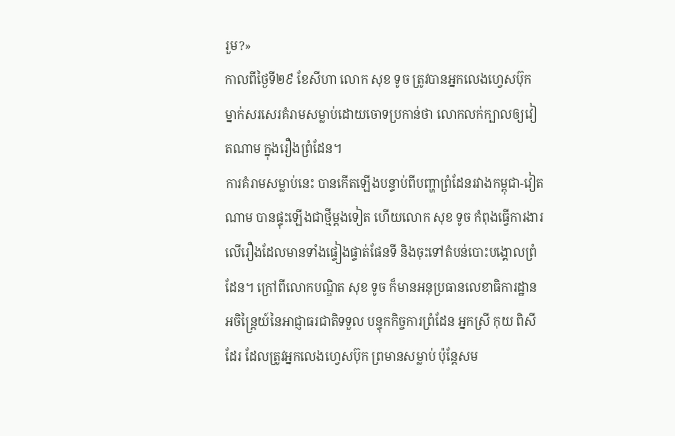រួម?»
កាលពីថ្ងៃទី២៩ ខែសីហា លោក សុខ ទូច ត្រូវបានអ្នកលេងហ្វេសប៊ុក ម្នាក់សរសេរគំរាមសម្លាប់ដោយចោទប្រកាន់ថា លោកលក់ក្បាលឲ្យវៀតណាម ក្នុងរឿងព្រំដែន។
ការគំរាមសម្លាប់នេះ បានកើតឡើងបន្ទាប់ពីបញ្ហាព្រំដែនរវាងកម្ពុជា-វៀតណាម បានផ្ទុះឡើងជាថ្មីម្ដងទៀត ហើយលោក សុខ ទូច កំពុងធ្វើការងារលើរឿងដែលមានទាំងផ្ទៀងផ្ទាត់ផែនទី និងចុះទៅតំបន់បោះបង្គោលព្រំដែន។ ក្រៅពីលោកបណ្ឌិត សុខ ទូច ក៏មានអនុប្រធានលេខាធិការដ្ឋានអចិន្ត្រៃយ៍នៃអាជ្ញាធរជាតិទទួល បន្ទុកកិច្ចការព្រំដែន អ្នកស្រី កុយ ពិសី ដែរ ដែលត្រូវអ្នកលេងហ្វេសប៊ុក ព្រមានសម្លាប់ ប៉ុន្តែសម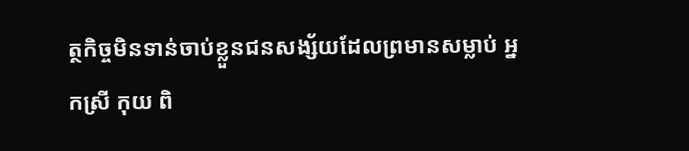ត្ថកិច្ចមិនទាន់ចាប់ខ្លួនជនសង្ស័យដែលព្រមានសម្លាប់ អ្នកស្រី កុយ ពិ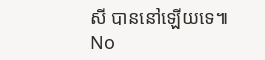សី បាននៅឡើយទេ៕
No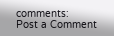comments:
Post a Comment